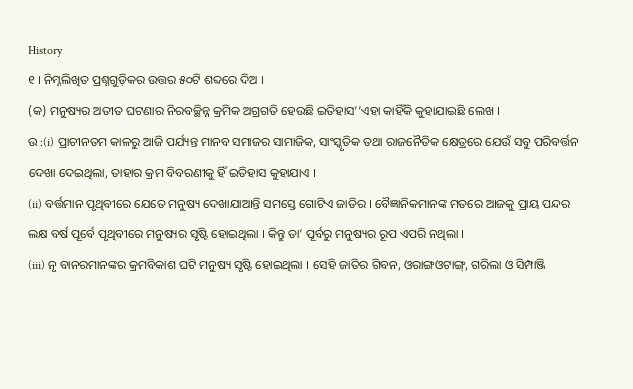History
୧ । ନିମ୍ନଲିଖିତ ପ୍ରଶ୍ନଗୁଡ଼ିକର ଉତ୍ତର ୫୦ଟି ଶବ୍ଦରେ ଦିଅ ।
(କ) ମନୁଷ୍ୟର ଅତୀତ ଘଟଣାର ନିରବଚ୍ଛିନ୍ନ କ୍ରମିକ ଅଗ୍ରଗତି ହେଉଛି ଇତିହାସ’’ଏହା କାହିଁକି କୁହାଯାଇଛି ଲେଖ ।
ଉ :(i) ପ୍ରାଚୀନତମ କାଳରୁ ଆଜି ପର୍ଯ୍ୟନ୍ତ ମାନବ ସମାଜର ସାମାଜିକ, ସାଂସ୍କୃତିକ ତଥା ରାଜନୈତିକ କ୍ଷେତ୍ରରେ ଯେଉଁ ସବୁ ପରିବର୍ତ୍ତନ ଦେଖା ଦେଇଥିଲା, ତାହାର କ୍ରମ ବିବରଣୀକୁ ହିଁ ଇତିହାସ କୁହାଯାଏ ।
(ii) ବର୍ତ୍ତମାନ ପୃଥିବୀରେ ଯେତେ ମନୁଷ୍ୟ ଦେଖାଯାଆନ୍ତି ସମସ୍ତେ ଗୋଟିଏ ଜାତିର । ବୈଜ୍ଞାନିକମାନଙ୍କ ମତରେ ଆଜକୁ ପ୍ରାୟ ପନ୍ଦର ଲକ୍ଷ ବର୍ଷ ପୂର୍ବେ ପୃଥିବୀରେ ମନୁଷ୍ୟର ସୃଷ୍ଟି ହୋଇଥିଲା । କିନ୍ତୁ ତା’ ପୂର୍ବରୁ ମନୁଷ୍ୟର ରୂପ ଏପରି ନଥିଲା ।
(iii) ନୃ ବାନରମାନଙ୍କର କ୍ରମବିକାଶ ଘଟି ମନୁଷ୍ୟ ସୃଷ୍ଟି ହୋଇଥିଲା । ସେହି ଜାତିର ଗିବନ, ଓରାଙ୍ଗଓଟାଙ୍ଗ୍, ଗରିଲା ଓ ସିମ୍ପାଞ୍ଜି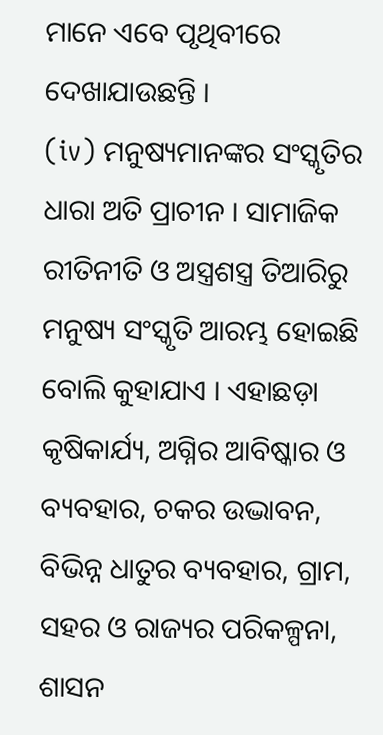ମାନେ ଏବେ ପୃଥିବୀରେ ଦେଖାଯାଉଛନ୍ତି ।
(iv) ମନୁଷ୍ୟମାନଙ୍କର ସଂସ୍କୃତିର ଧାରା ଅତି ପ୍ରାଚୀନ । ସାମାଜିକ ରୀତିନୀତି ଓ ଅସ୍ତ୍ରଶସ୍ତ୍ର ତିଆରିରୁ ମନୁଷ୍ୟ ସଂସ୍କୃତି ଆରମ୍ଭ ହୋଇଛି ବୋଲି କୁହାଯାଏ । ଏହାଛଡ଼ା କୃଷିକାର୍ଯ୍ୟ, ଅଗ୍ନିର ଆବିଷ୍କାର ଓ ବ୍ୟବହାର, ଚକର ଉଦ୍ଭାବନ, ବିଭିନ୍ନ ଧାତୁର ବ୍ୟବହାର, ଗ୍ରାମ, ସହର ଓ ରାଜ୍ୟର ପରିକଳ୍ପନା, ଶାସନ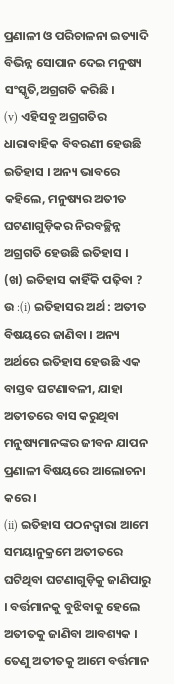ପ୍ରଣାଳୀ ଓ ପରିଚାଳନା ଇତ୍ୟାଦି ବିଭିନ୍ନ ସୋପାନ ଦେଇ ମନୁଷ୍ୟ ସଂସ୍କୃତି,ଅଗ୍ରଗତି କରିଛି ।
(v) ଏହିସବୁ ଅଗ୍ରଗତିର ଧାରାବାହିକ ବିବରଣୀ ହେଉଛି ଇତିହାସ । ଅନ୍ୟ ଭାବରେ କହିଲେ, ମନୁଷ୍ୟର ଅତୀତ ଘଟଣାଗୁଡ଼ିକର ନିରବଚ୍ଛିନ୍ନ ଅଗ୍ରଗତି ହେଉଛି ଇତିହାସ ।
(ଖ) ଇତିହାସ କାହିଁକି ପଢ଼ିବା ?
ଉ :(i) ଇତିହାସର ଅର୍ଥ : ଅତୀତ ବିଷୟରେ ଜାଣିବା । ଅନ୍ୟ ଅର୍ଥରେ ଇତିହାସ ହେଉଛି ଏକ ବାସ୍ତବ ଘଟଣାବଳୀ, ଯାହା ଅତୀତରେ ବାସ କରୁଥିବା ମନୁଷ୍ୟମାନଙ୍କର ଜୀବନ ଯାପନ ପ୍ରଣାଳୀ ବିଷୟରେ ଆଲୋଚନା କରେ ।
(ii) ଇତିହାସ ପଠନଦ୍ଵାରା ଆମେ ସମୟାନୁକ୍ରମେ ଅତୀତରେ ଘଟିଥିବା ଘଟଣାଗୁଡ଼ିକୁ ଜାଣିପାରୁ । ବର୍ତ୍ତମାନକୁ ବୁଝିବାକୁ ହେଲେ ଅତୀତକୁ ଜାଣିବା ଆବଶ୍ୟକ । ତେଣୁ ଅତୀତକୁ ଆମେ ବର୍ତ୍ତମାନ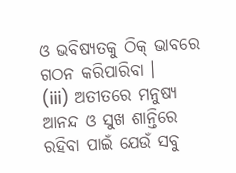ଓ ଭବିଷ୍ୟତକୁ ଠିକ୍ ଭାବରେ ଗଠନ କରିପାରିବା ।
(iii) ଅତୀତରେ ମନୁଷ୍ୟ ଆନନ୍ଦ ଓ ସୁଖ ଶାନ୍ତିରେ ରହିବା ପାଇଁ ଯେଉଁ ସବୁ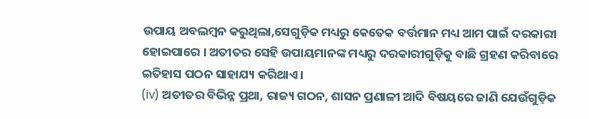ଉପାୟ ଅବଲମ୍ବନ କରୁଥିଲା,ସେଗୁଡ଼ିକ ମଧ୍ୟରୁ କେତେକ ବର୍ତ୍ତମାନ ମଧ୍ୟ ଆମ ପାଇଁ ଦରକାରୀ ହୋଇପାରେ । ଅତୀତର ସେହି ଉପାୟମାନଙ୍କ ମଧ୍ୟରୁ ଦରକାରୀଗୁଡ଼ିକୁ ବାଛି ଗ୍ରହଣ କରିବାରେ ଇତିହାସ ପଠନ ସାହାଯ୍ୟ କରିଥାଏ ।
(iv) ଅତୀତର ବିଭିନ୍ନ ପ୍ରଥା, ରାଜ୍ୟ ଗଠନ, ଶାସନ ପ୍ରଣାଳୀ ଆଦି ବିଷୟରେ ଜାଣି ଯେଉଁଗୁଡ଼ିକ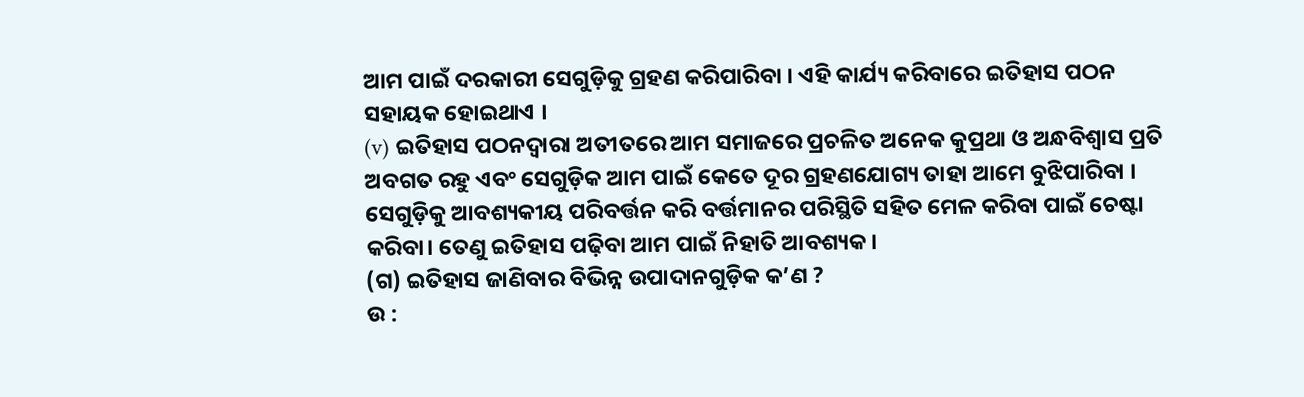ଆମ ପାଇଁ ଦରକାରୀ ସେଗୁଡ଼ିକୁ ଗ୍ରହଣ କରିପାରିବା । ଏହି କାର୍ଯ୍ୟ କରିବାରେ ଇତିହାସ ପଠନ ସହାୟକ ହୋଇଥାଏ ।
(v) ଇତିହାସ ପଠନଦ୍ବାରା ଅତୀତରେ ଆମ ସମାଜରେ ପ୍ରଚଳିତ ଅନେକ କୁପ୍ରଥା ଓ ଅନ୍ଧବିଶ୍ବାସ ପ୍ରତି ଅବଗତ ରହୁ ଏବଂ ସେଗୁଡ଼ିକ ଆମ ପାଇଁ କେତେ ଦୂର ଗ୍ରହଣଯୋଗ୍ୟ ତାହା ଆମେ ବୁଝିପାରିବା । ସେଗୁଡ଼ିକୁ ଆବଶ୍ୟକୀୟ ପରିବର୍ତ୍ତନ କରି ବର୍ତ୍ତମାନର ପରିସ୍ଥିତି ସହିତ ମେଳ କରିବା ପାଇଁ ଚେଷ୍ଟା କରିବା। ତେଣୁ ଇତିହାସ ପଢ଼ିବା ଆମ ପାଇଁ ନିହାତି ଆବଶ୍ୟକ।
(ଗ) ଇତିହାସ ଜାଣିବାର ବିଭିନ୍ନ ଉପାଦାନଗୁଡ଼ିକ କ’ଣ ?
ଉ :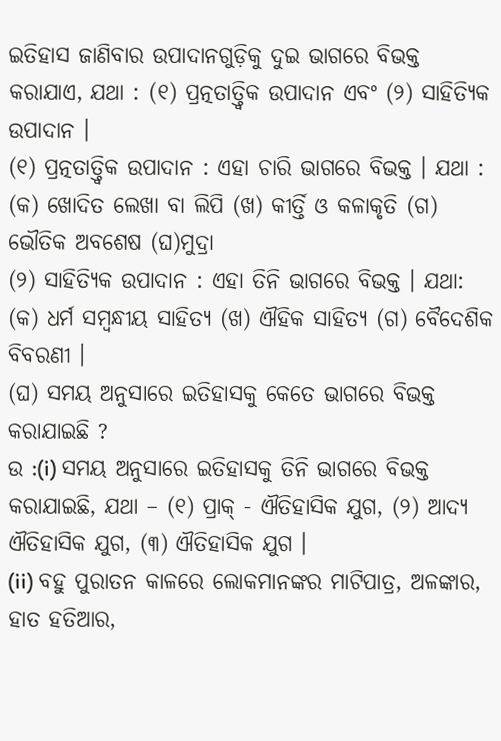ଇତିହାସ ଜାଣିବାର ଉପାଦାନଗୁଡ଼ିକୁ ଦୁଇ ଭାଗରେ ବିଭକ୍ତ କରାଯାଏ, ଯଥା : (୧) ପ୍ରତ୍ନତାତ୍ତ୍ୱିକ ଉପାଦାନ ଏବଂ (୨) ସାହିତ୍ୟିକ ଉପାଦାନ ।
(୧) ପ୍ରତ୍ନତାତ୍ତ୍ୱିକ ଉପାଦାନ : ଏହା ଚାରି ଭାଗରେ ବିଭକ୍ତ । ଯଥା : (କ) ଖୋଦିତ ଲେଖା ବା ଲିପି (ଖ) କୀର୍ତ୍ତି ଓ କଳାକୃତି (ଗ) ଭୌତିକ ଅବଶେଷ (ଘ)ମୁଦ୍ରା
(୨) ସାହିତ୍ୟିକ ଉପାଦାନ : ଏହା ତିନି ଭାଗରେ ବିଭକ୍ତ । ଯଥା: (କ) ଧର୍ମ ସମ୍ବନ୍ଧୀୟ ସାହିତ୍ୟ (ଖ) ଐହିକ ସାହିତ୍ୟ (ଗ) ବୈଦେଶିକ ବିବରଣୀ ।
(ଘ) ସମୟ ଅନୁସାରେ ଇତିହାସକୁ କେତେ ଭାଗରେ ବିଭକ୍ତ କରାଯାଇଛି ?
ଉ :(i) ସମୟ ଅନୁସାରେ ଇତିହାସକୁ ତିନି ଭାଗରେ ବିଭକ୍ତ କରାଯାଇଛି, ଯଥା – (୧) ପ୍ରାକ୍ - ଐତିହାସିକ ଯୁଗ, (୨) ଆଦ୍ୟ ଐତିହାସିକ ଯୁଗ, (୩) ଐତିହାସିକ ଯୁଗ ।
(ii) ବହୁ ପୁରାତନ କାଳରେ ଲୋକମାନଙ୍କର ମାଟିପାତ୍ର, ଅଳଙ୍କାର, ହାତ ହତିଆର,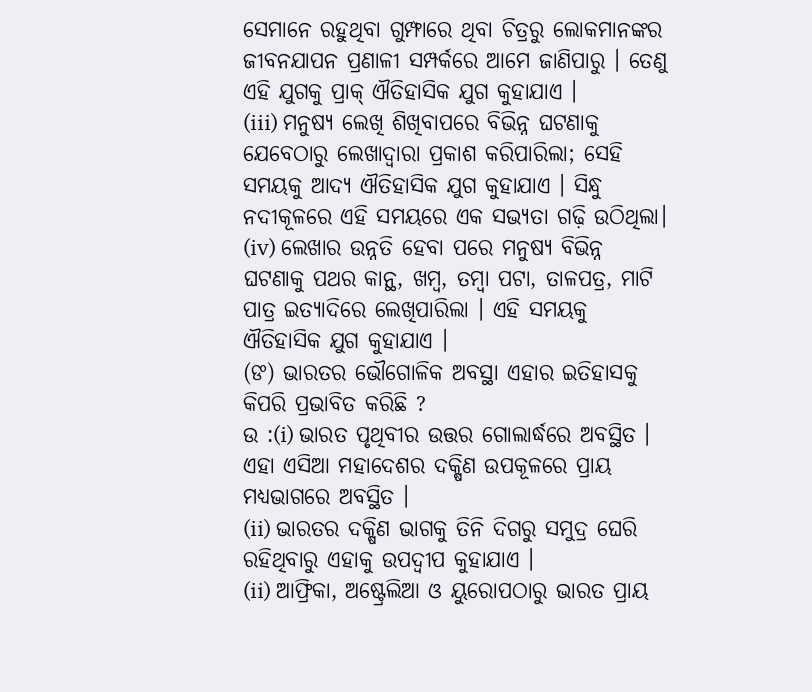ସେମାନେ ରହୁଥିବା ଗୁମ୍ଫାରେ ଥିବା ଚିତ୍ରରୁ ଲୋକମାନଙ୍କର ଜୀବନଯାପନ ପ୍ରଣାଳୀ ସମ୍ପର୍କରେ ଆମେ ଜାଣିପାରୁ । ତେଣୁ ଏହି ଯୁଗକୁ ପ୍ରାକ୍ ଐତିହାସିକ ଯୁଗ କୁହାଯାଏ ।
(iii) ମନୁଷ୍ୟ ଲେଖି ଶିଖିବାପରେ ବିଭିନ୍ନ ଘଟଣାକୁ ଯେବେଠାରୁ ଲେଖାଦ୍ୱାରା ପ୍ରକାଶ କରିପାରିଲା; ସେହି ସମୟକୁ ଆଦ୍ୟ ଐତିହାସିକ ଯୁଗ କୁହାଯାଏ । ସିନ୍ଧୁ ନଦୀକୂଳରେ ଏହି ସମୟରେ ଏକ ସଭ୍ୟତା ଗଢ଼ି ଉଠିଥିଲା।
(iv) ଲେଖାର ଉନ୍ନତି ହେବା ପରେ ମନୁଷ୍ୟ ବିଭିନ୍ନ ଘଟଣାକୁ ପଥର କାନ୍ଥ, ଖମ୍ବ, ତମ୍ବା ପଟା, ତାଳପତ୍ର, ମାଟି ପାତ୍ର ଇତ୍ୟାଦିରେ ଲେଖିପାରିଲା । ଏହି ସମୟକୁ ଐତିହାସିକ ଯୁଗ କୁହାଯାଏ ।
(ଙ) ଭାରତର ଭୌଗୋଳିକ ଅବସ୍ଥା ଏହାର ଇତିହାସକୁ କିପରି ପ୍ରଭାବିତ କରିଛି ?
ଉ :(i) ଭାରତ ପୃଥିବୀର ଉତ୍ତର ଗୋଲାର୍ଦ୍ଧରେ ଅବସ୍ଥିତ । ଏହା ଏସିଆ ମହାଦେଶର ଦକ୍ଷିଣ ଉପକୂଳରେ ପ୍ରାୟ ମଧ୍ୟଭାଗରେ ଅବସ୍ଥିତ ।
(ii) ଭାରତର ଦକ୍ଷିଣ ଭାଗକୁ ତିନି ଦିଗରୁ ସମୁଦ୍ର ଘେରି ରହିଥିବାରୁ ଏହାକୁ ଉପଦ୍ବୀପ କୁହାଯାଏ ।
(ii) ଆଫ୍ରିକା, ଅଷ୍ଟ୍ରେଲିଆ ଓ ୟୁରୋପଠାରୁ ଭାରତ ପ୍ରାୟ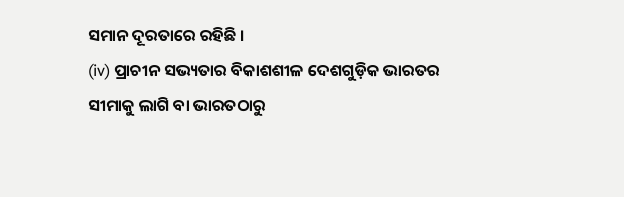ସମାନ ଦୂରତାରେ ରହିଛି ।
(iv) ପ୍ରାଚୀନ ସଭ୍ୟତାର ବିକାଶଶୀଳ ଦେଶଗୁଡ଼ିକ ଭାରତର ସୀମାକୁ ଲାଗି ବା ଭାରତଠାରୁ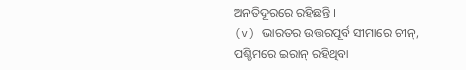ଅନତିଦୂରରେ ରହିଛନ୍ତି ।
(v) ଭାରତର ଉତ୍ତରପୂର୍ବ ସୀମାରେ ଚୀନ୍, ପଶ୍ଚିମରେ ଇରାନ୍ ରହିଥିବା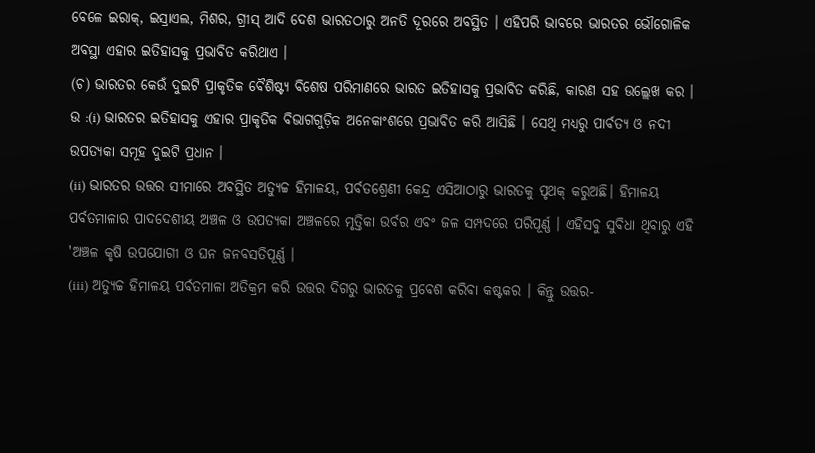ବେଳେ ଇରାକ୍, ଇସ୍ରାଏଲ, ମିଶର, ଗ୍ରୀସ୍ ଆଦି ଦେଶ ଭାରତଠାରୁ ଅନତି ଦୂରରେ ଅବସ୍ଥିତ । ଏହିପରି ଭାବରେ ଭାରତର ଭୌଗୋଳିକ ଅବସ୍ଥା ଏହାର ଇତିହାସକୁ ପ୍ରଭାବିତ କରିଥାଏ ।
(ଚ) ଭାରତର କେଉଁ ଦୁଇଟି ପ୍ରାକୃତିକ ବୈଶିଷ୍ଟ୍ୟ ବିଶେଷ ପରିମାଣରେ ଭାରତ ଇତିହାସକୁ ପ୍ରଭାବିତ କରିଛି, କାରଣ ସହ ଉଲ୍ଲେଖ କର ।
ଉ :(i) ଭାରତର ଇତିହାସକୁ ଏହାର ପ୍ରାକୃତିକ ବିଭାଗଗୁଡ଼ିକ ଅନେକାଂଶରେ ପ୍ରଭାବିତ କରି ଆସିଛି । ସେଥି ମଧ୍ୟରୁ ପାର୍ବତ୍ୟ ଓ ନଦୀ ଉପତ୍ୟକା ସମୂହ ଦୁଇଟି ପ୍ରଧାନ ।
(ii) ଭାରତର ଉତ୍ତର ସୀମାରେ ଅବସ୍ଥିତ ଅତ୍ୟୁଚ୍ଚ ହିମାଳୟ, ପର୍ବତଶ୍ରେଣୀ କେନ୍ଦ୍ର ଏସିଆଠାରୁ ଭାରତକୁ ପୃଥକ୍ କରୁଅଛି। ହିମାଳୟ ପର୍ବତମାଳାର ପାଦଦେଶୀୟ ଅଞ୍ଚଳ ଓ ଉପତ୍ୟକା ଅଞ୍ଚଳରେ ମୃତ୍ତିକା ଉର୍ବର ଏବଂ ଜଳ ସମ୍ପଦରେ ପରିପୂର୍ଣ୍ଣ । ଏହିସବୁ ସୁବିଧା ଥିବାରୁ ଏହି 'ଅଞ୍ଚଳ କୃଷି ଉପଯୋଗୀ ଓ ଘନ ଜନବସତିପୂର୍ଣ୍ଣ ।
(iii) ଅତ୍ୟୁଚ୍ଚ ହିମାଳୟ ପର୍ବତମାଳା ଅତିକ୍ରମ କରି ଉତ୍ତର ଦିଗରୁ ଭାରତକୁ ପ୍ରବେଶ କରିବା କଷ୍ଟକର । କିନ୍ତୁ ଉତ୍ତର-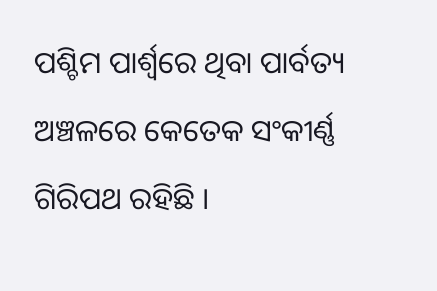ପଶ୍ଚିମ ପାର୍ଶ୍ଵରେ ଥିବା ପାର୍ବତ୍ୟ ଅଞ୍ଚଳରେ କେତେକ ସଂକୀର୍ଣ୍ଣ ଗିରିପଥ ରହିଛି ।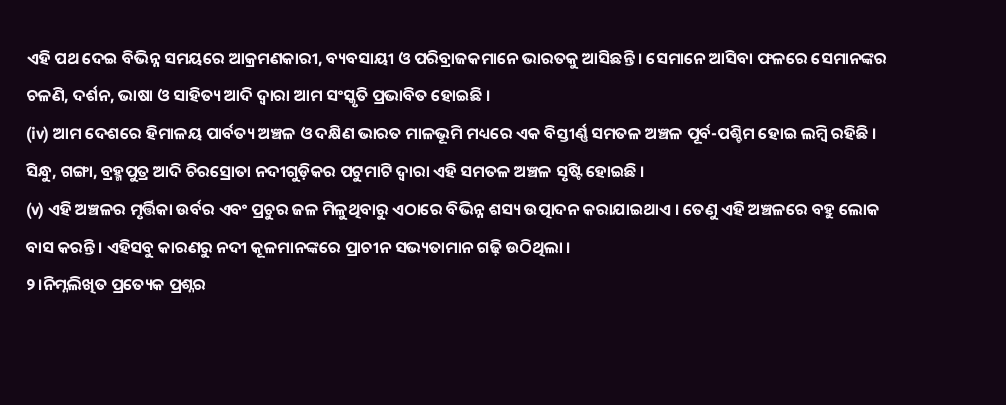ଏହି ପଥ ଦେଇ ବିଭିନ୍ନ ସମୟରେ ଆକ୍ରମଣକାରୀ, ବ୍ୟବସାୟୀ ଓ ପରିବ୍ରାଜକମାନେ ଭାରତକୁ ଆସିଛନ୍ତି । ସେମାନେ ଆସିବା ଫଳରେ ସେମାନଙ୍କର ଚଳଣି, ଦର୍ଶନ, ଭାଷା ଓ ସାହିତ୍ୟ ଆଦି ଦ୍ଵାରା ଆମ ସଂସ୍କୃତି ପ୍ରଭାବିତ ହୋଇଛି ।
(iv) ଆମ ଦେଶରେ ହିମାଳୟ ପାର୍ବତ୍ୟ ଅଞ୍ଚଳ ଓ ଦକ୍ଷିଣ ଭାରତ ମାଳଭୂମି ମଧ୍ୟରେ ଏକ ବିସ୍ତୀର୍ଣ୍ଣ ସମତଳ ଅଞ୍ଚଳ ପୂର୍ବ-ପଶ୍ଚିମ ହୋଇ ଲମ୍ବି ରହିଛି । ସିନ୍ଧୁ, ଗଙ୍ଗା, ବ୍ରହ୍ମପୁତ୍ର ଆଦି ଚିରସ୍ରୋତା ନଦୀଗୁଡ଼ିକର ପଟୁମାଟି ଦ୍ବାରା ଏହି ସମତଳ ଅଞ୍ଚଳ ସୃଷ୍ଟି ହୋଇଛି ।
(v) ଏହି ଅଞ୍ଚଳର ମୃର୍ତ୍ତିକା ଉର୍ବର ଏବଂ ପ୍ରଚୁର ଜଳ ମିଳୁଥିବାରୁ ଏଠାରେ ବିଭିନ୍ନ ଶସ୍ୟ ଉତ୍ପାଦନ କରାଯାଇଥାଏ । ତେଣୁ ଏହି ଅଞ୍ଚଳରେ ବହୁ ଲୋକ ବାସ କରନ୍ତି । ଏହିସବୁ କାରଣରୁ ନଦୀ କୂଳମାନଙ୍କରେ ପ୍ରାଚୀନ ସଭ୍ୟତାମାନ ଗଢ଼ି ଉଠିଥିଲା ।
୨।ନିମ୍ନଲିଖିତ ପ୍ରତ୍ୟେକ ପ୍ରଶ୍ନର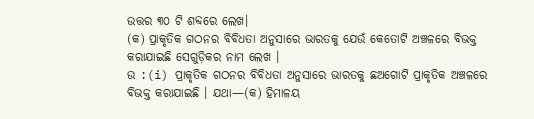ଉତ୍ତର ୩୦ ଟି ଶବ୍ଦରେ ଲେଖ।
(କ) ପ୍ରାକୃତିକ ଗଠନର ବିବିଧତା ଅନୁସାରେ ଭାରତକୁ ଯେଉଁ କେତୋଟି ଅଞ୍ଚଳରେ ବିଭକ୍ତ କରାଯାଇଛି ସେଗୁଡ଼ିକର ନାମ ଲେଖ ।
ଉ :(i) ପ୍ରାକୃତିକ ଗଠନର ବିବିଧତା ଅନୁସାରେ ଭାରତକୁ ଛଅଗୋଟି ପ୍ରାକୃତିକ ଅଞ୍ଚଳରେ ବିଭକ୍ତ କରାଯାଇଛି । ଯଥା—(କ) ହିମାଳୟ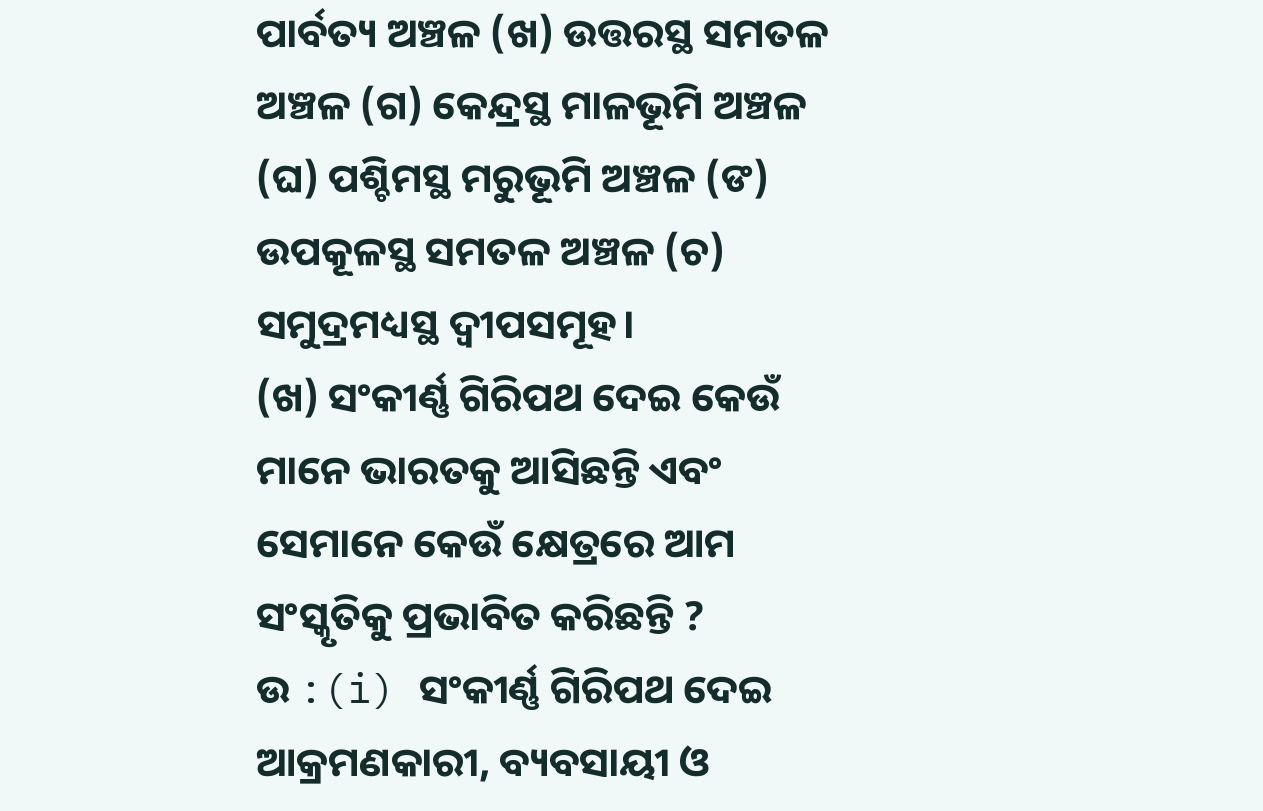ପାର୍ବତ୍ୟ ଅଞ୍ଚଳ (ଖ) ଉତ୍ତରସ୍ଥ ସମତଳ ଅଞ୍ଚଳ (ଗ) କେନ୍ଦ୍ରସ୍ଥ ମାଳଭୂମି ଅଞ୍ଚଳ (ଘ) ପଶ୍ଚିମସ୍ଥ ମରୁଭୂମି ଅଞ୍ଚଳ (ଙ) ଉପକୂଳସ୍ଥ ସମତଳ ଅଞ୍ଚଳ (ଚ) ସମୁଦ୍ରମଧ୍ୟସ୍ଥ ଦ୍ବୀପସମୂହ।
(ଖ) ସଂକୀର୍ଣ୍ଣ ଗିରିପଥ ଦେଇ କେଉଁ ମାନେ ଭାରତକୁ ଆସିଛନ୍ତି ଏବଂ ସେମାନେ କେଉଁ କ୍ଷେତ୍ରରେ ଆମ ସଂସ୍କୃତିକୁ ପ୍ରଭାବିତ କରିଛନ୍ତି ?
ଉ :(i) ସଂକୀର୍ଣ୍ଣ ଗିରିପଥ ଦେଇ ଆକ୍ରମଣକାରୀ, ବ୍ୟବସାୟୀ ଓ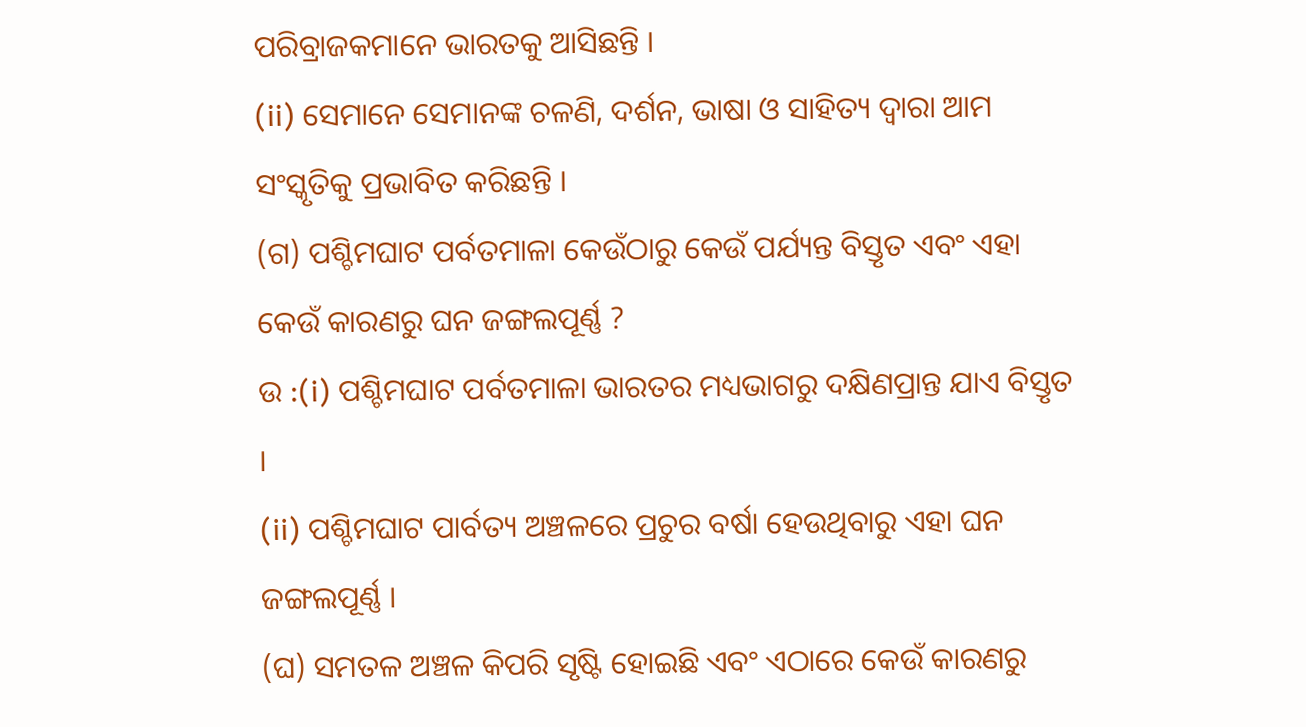ପରିବ୍ରାଜକମାନେ ଭାରତକୁ ଆସିଛନ୍ତି ।
(ii) ସେମାନେ ସେମାନଙ୍କ ଚଳଣି, ଦର୍ଶନ, ଭାଷା ଓ ସାହିତ୍ୟ ଦ୍ଵାରା ଆମ ସଂସ୍କୃତିକୁ ପ୍ରଭାବିତ କରିଛନ୍ତି ।
(ଗ) ପଶ୍ଚିମଘାଟ ପର୍ବତମାଳା କେଉଁଠାରୁ କେଉଁ ପର୍ଯ୍ୟନ୍ତ ବିସ୍ତୃତ ଏବଂ ଏହା କେଉଁ କାରଣରୁ ଘନ ଜଙ୍ଗଲପୂର୍ଣ୍ଣ ?
ଉ :(i) ପଶ୍ଚିମଘାଟ ପର୍ବତମାଳା ଭାରତର ମଧ୍ୟଭାଗରୁ ଦକ୍ଷିଣପ୍ରାନ୍ତ ଯାଏ ବିସ୍ତୃତ ।
(ii) ପଶ୍ଚିମଘାଟ ପାର୍ବତ୍ୟ ଅଞ୍ଚଳରେ ପ୍ରଚୁର ବର୍ଷା ହେଉଥିବାରୁ ଏହା ଘନ ଜଙ୍ଗଲପୂର୍ଣ୍ଣ ।
(ଘ) ସମତଳ ଅଞ୍ଚଳ କିପରି ସୃଷ୍ଟି ହୋଇଛି ଏବଂ ଏଠାରେ କେଉଁ କାରଣରୁ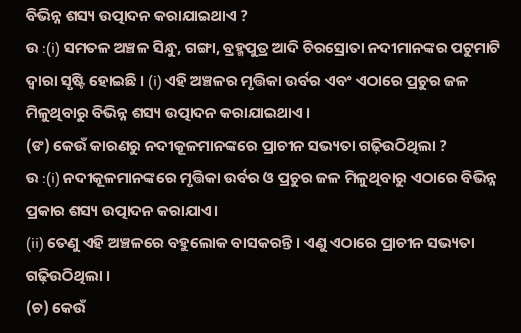ବିଭିନ୍ନ ଶସ୍ୟ ଉତ୍ପାଦନ କରାଯାଇଥାଏ ?
ଉ :(i) ସମତଳ ଅଞ୍ଚଳ ସିନ୍ଧୁ, ଗଙ୍ଗା, ବ୍ରହ୍ମପୁତ୍ର ଆଦି ଚିରସ୍ରୋତା ନଦୀମାନଙ୍କର ପଟୁମାଟି ଦ୍ଵାରା ସୃଷ୍ଟି ହୋଇଛି । (i) ଏହି ଅଞ୍ଚଳର ମୃତ୍ତିକା ଉର୍ବର ଏବଂ ଏଠାରେ ପ୍ରଚୁର ଜଳ ମିଳୁଥିବାରୁ ବିଭିନ୍ନ ଶସ୍ୟ ଉତ୍ପାଦନ କରାଯାଇଥାଏ ।
(ଙ) କେଉଁ କାରଣରୁ ନଦୀକୂଳମାନଙ୍କରେ ପ୍ରାଚୀନ ସଭ୍ୟତା ଗଢ଼ିଉଠିଥିଲା ?
ଉ :(i) ନଦୀକୂଳମାନଙ୍କରେ ମୃତ୍ତିକା ଉର୍ବର ଓ ପ୍ରଚୁର ଜଳ ମିଳୁଥିବାରୁ ଏଠାରେ ବିଭିନ୍ନ ପ୍ରକାର ଶସ୍ୟ ଉତ୍ପାଦନ କରାଯାଏ।
(ii) ତେଣୁ ଏହି ଅଞ୍ଚଳରେ ବହୁଲୋକ ବାସକରନ୍ତି । ଏଣୁ ଏଠାରେ ପ୍ରାଚୀନ ସଭ୍ୟତା ଗଢ଼ିଉଠିଥିଲା ।
(ଚ) କେଉଁ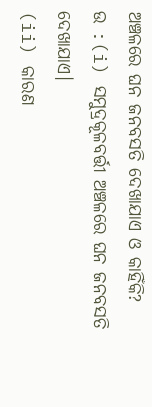ଅଞ୍ଚଳରେ ଘନ ଜନବସତି ଦେଖାଯାଏ ଓ କାହିଁକି?
ଉ :(i) ସମୁଦ୍ରକୂଳବର୍ତ୍ତୀ ଅଞ୍ଚଳରେ ଘନ ଜନବସତି ଦେଖାଯାଏ।
(ii) କାରଣ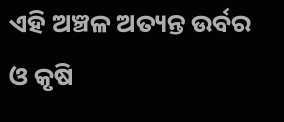ଏହି ଅଞ୍ଚଳ ଅତ୍ୟନ୍ତ ଉର୍ବର ଓ କୃଷି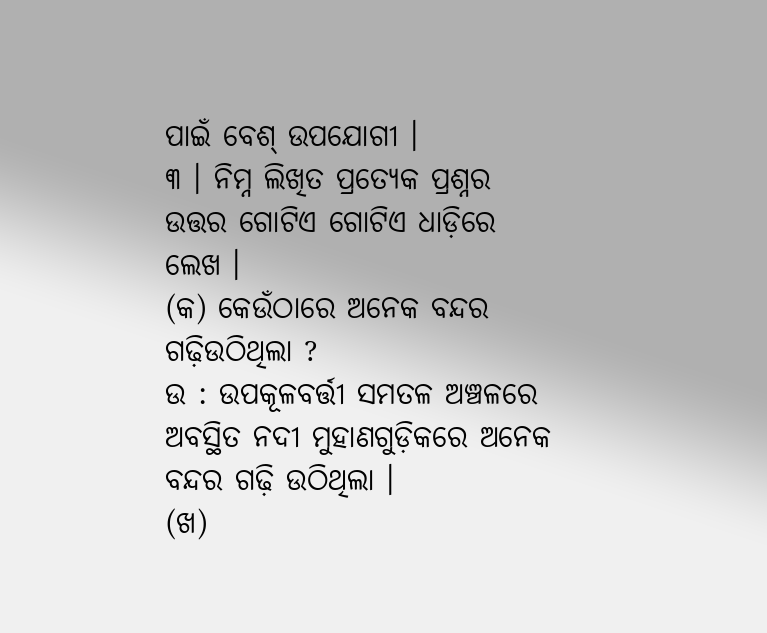ପାଇଁ ବେଶ୍ ଉପଯୋଗୀ ।
୩ । ନିମ୍ନ ଲିଖିତ ପ୍ରତ୍ୟେକ ପ୍ରଶ୍ନର ଉତ୍ତର ଗୋଟିଏ ଗୋଟିଏ ଧାଡ଼ିରେ ଲେଖ ।
(କ) କେଉଁଠାରେ ଅନେକ ବନ୍ଦର ଗଢ଼ିଉଠିଥିଲା ?
ଉ : ଉପକୂଳବର୍ତ୍ତୀ ସମତଳ ଅଞ୍ଚଳରେ ଅବସ୍ଥିତ ନଦୀ ମୁହାଣଗୁଡ଼ିକରେ ଅନେକ ବନ୍ଦର ଗଢ଼ି ଉଠିଥିଲା ।
(ଖ)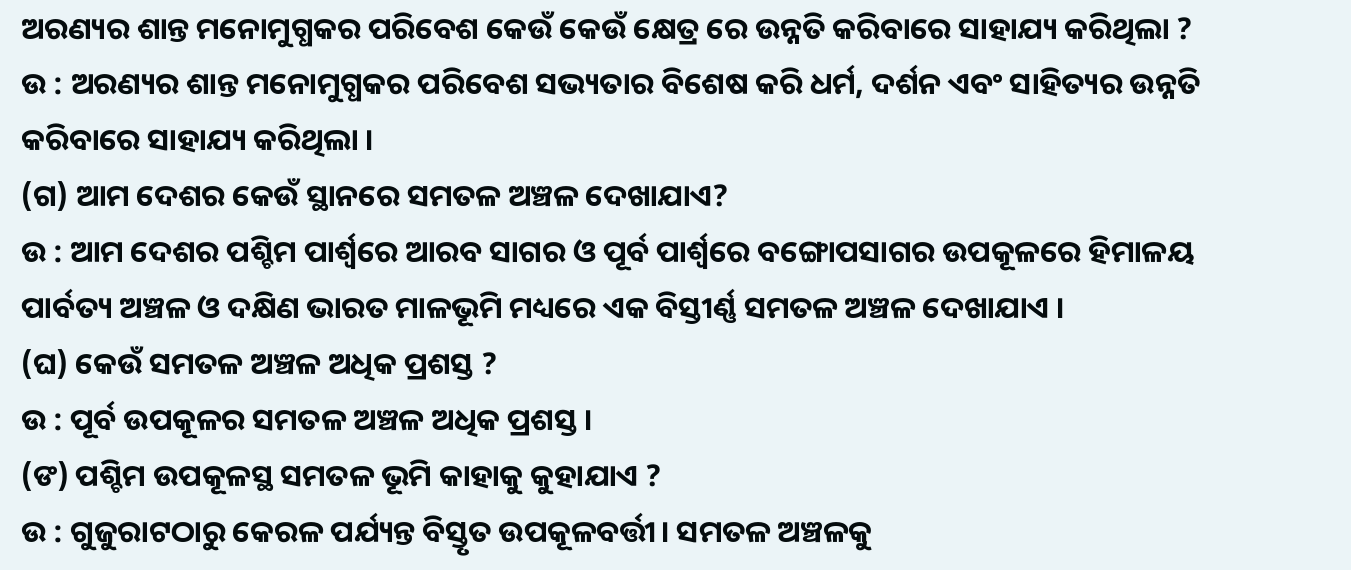ଅରଣ୍ୟର ଶାନ୍ତ ମନୋମୁଗ୍ଧକର ପରିବେଶ କେଉଁ କେଉଁ କ୍ଷେତ୍ର ରେ ଉନ୍ନତି କରିବାରେ ସାହାଯ୍ୟ କରିଥିଲା ?
ଉ : ଅରଣ୍ୟର ଶାନ୍ତ ମନୋମୁଗ୍ଧକର ପରିବେଶ ସଭ୍ୟତାର ବିଶେଷ କରି ଧର୍ମ, ଦର୍ଶନ ଏବଂ ସାହିତ୍ୟର ଉନ୍ନତି କରିବାରେ ସାହାଯ୍ୟ କରିଥିଲା ।
(ଗ) ଆମ ଦେଶର କେଉଁ ସ୍ଥାନରେ ସମତଳ ଅଞ୍ଚଳ ଦେଖାଯାଏ?
ଉ : ଆମ ଦେଶର ପଶ୍ଚିମ ପାର୍ଶ୍ବରେ ଆରବ ସାଗର ଓ ପୂର୍ବ ପାର୍ଶ୍ଵରେ ବଙ୍ଗୋପସାଗର ଉପକୂଳରେ ହିମାଳୟ ପାର୍ବତ୍ୟ ଅଞ୍ଚଳ ଓ ଦକ୍ଷିଣ ଭାରତ ମାଳଭୂମି ମଧ୍ୟରେ ଏକ ବିସ୍ତୀର୍ଣ୍ଣ ସମତଳ ଅଞ୍ଚଳ ଦେଖାଯାଏ ।
(ଘ) କେଉଁ ସମତଳ ଅଞ୍ଚଳ ଅଧିକ ପ୍ରଶସ୍ତ ?
ଉ : ପୂର୍ବ ଉପକୂଳର ସମତଳ ଅଞ୍ଚଳ ଅଧିକ ପ୍ରଶସ୍ତ ।
(ଙ) ପଶ୍ଚିମ ଉପକୂଳସ୍ଥ ସମତଳ ଭୂମି କାହାକୁ କୁହାଯାଏ ?
ଉ : ଗୁଜୁରାଟଠାରୁ କେରଳ ପର୍ଯ୍ୟନ୍ତ ବିସ୍ତୃତ ଉପକୂଳବର୍ତ୍ତୀ। ସମତଳ ଅଞ୍ଚଳକୁ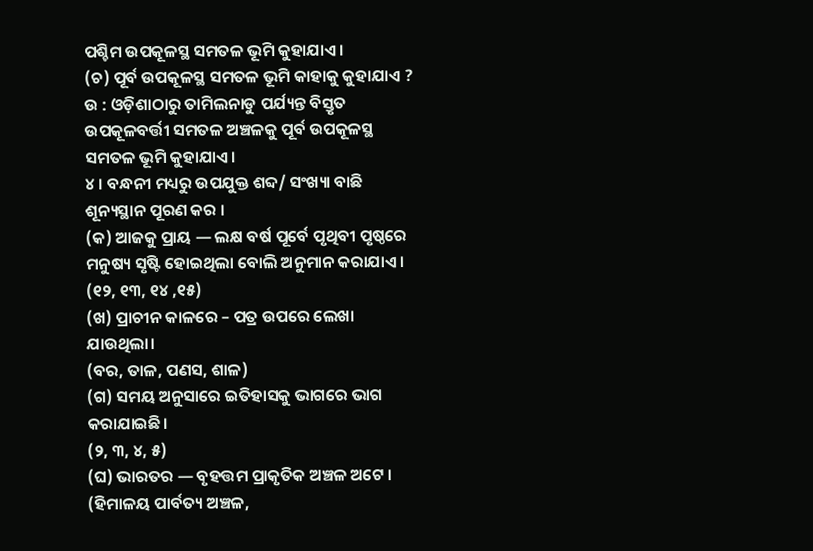ପଶ୍ଚିମ ଉପକୂଳସ୍ଥ ସମତଳ ଭୂମି କୁହାଯାଏ ।
(ଚ) ପୂର୍ବ ଉପକୂଳସ୍ଥ ସମତଳ ଭୂମି କାହାକୁ କୁହାଯାଏ ?
ଉ : ଓଡ଼ିଶାଠାରୁ ତାମିଲନାଡୁ ପର୍ଯ୍ୟନ୍ତ ବିସ୍ତୃତ ଉପକୂଳବର୍ତ୍ତୀ ସମତଳ ଅଞ୍ଚଳକୁ ପୂର୍ବ ଉପକୂଳସ୍ଥ ସମତଳ ଭୂମି କୁହାଯାଏ।
୪ । ବନ୍ଧନୀ ମଧ୍ୟରୁ ଉପଯୁକ୍ତ ଶବ୍ଦ/ ସଂଖ୍ୟା ବାଛି ଶୂନ୍ୟସ୍ଥାନ ପୂରଣ କର ।
(କ) ଆଜକୁ ପ୍ରାୟ — ଲକ୍ଷ ବର୍ଷ ପୂର୍ବେ ପୃଥିବୀ ପୃଷ୍ଠରେ ମନୁଷ୍ୟ ସୃଷ୍ଟି ହୋଇଥିଲା ବୋଲି ଅନୁମାନ କରାଯାଏ ।
(୧୨, ୧୩, ୧୪ ,୧୫)
(ଖ) ପ୍ରାଚୀନ କାଳରେ – ପତ୍ର ଉପରେ ଲେଖା ଯାଉଥିଲା।
(ବର, ତାଳ, ପଣସ, ଶାଳ)
(ଗ) ସମୟ ଅନୁସାରେ ଇତିହାସକୁ ଭାଗରେ ଭାଗ କରାଯାଇଛି।
(୨, ୩, ୪, ୫)
(ଘ) ଭାରତର — ବୃହତ୍ତମ ପ୍ରାକୃତିକ ଅଞ୍ଚଳ ଅଟେ ।
(ହିମାଳୟ ପାର୍ବତ୍ୟ ଅଞ୍ଚଳ,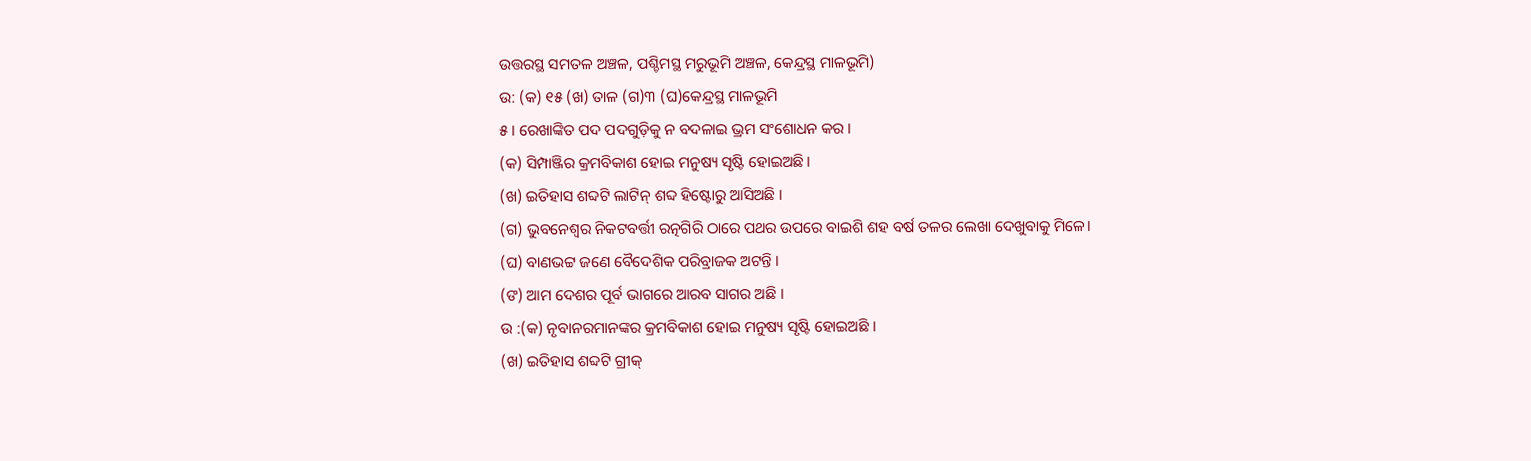ଉତ୍ତରସ୍ଥ ସମତଳ ଅଞ୍ଚଳ, ପଶ୍ଚିମସ୍ଥ ମରୁଭୂମି ଅଞ୍ଚଳ, କେନ୍ଦ୍ରସ୍ଥ ମାଳଭୂମି)
ଉ: (କ) ୧୫ (ଖ) ତାଳ (ଗ)୩ (ଘ)କେନ୍ଦ୍ରସ୍ଥ ମାଳଭୂମି
୫ । ରେଖାଙ୍କିତ ପଦ ପଦଗୁଡ଼ିକୁ ନ ବଦଳାଇ ଭ୍ରମ ସଂଶୋଧନ କର ।
(କ) ସିମ୍ପାଞ୍ଜିର କ୍ରମବିକାଶ ହୋଇ ମନୁଷ୍ୟ ସୃଷ୍ଟି ହୋଇଅଛି।
(ଖ) ଇତିହାସ ଶବ୍ଦଟି ଲାଟିନ୍ ଶବ୍ଦ ହିଷ୍ଟୋରୁ ଆସିଅଛି ।
(ଗ) ଭୁବନେଶ୍ବର ନିକଟବର୍ତ୍ତୀ ରତ୍ନଗିରି ଠାରେ ପଥର ଉପରେ ବାଇଶି ଶହ ବର୍ଷ ତଳର ଲେଖା ଦେଖୁବାକୁ ମିଳେ।
(ଘ) ବାଣଭଟ୍ଟ ଜଣେ ବୈଦେଶିକ ପରିବ୍ରାଜକ ଅଟନ୍ତି ।
(ଙ) ଆମ ଦେଶର ପୂର୍ବ ଭାଗରେ ଆରବ ସାଗର ଅଛି ।
ଉ :(କ) ନୃବାନରମାନଙ୍କର କ୍ରମବିକାଶ ହୋଇ ମନୁଷ୍ୟ ସୃଷ୍ଟି ହୋଇଅଛି ।
(ଖ) ଇତିହାସ ଶବ୍ଦଟି ଗ୍ରୀକ୍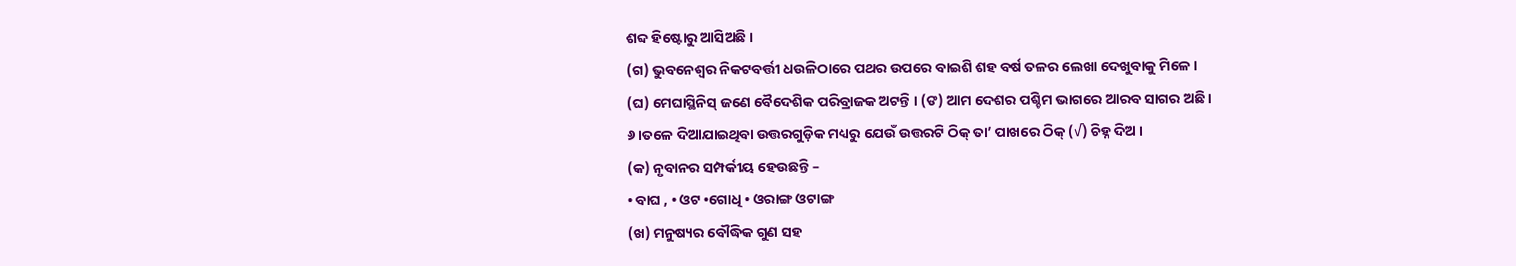ଶବ୍ଦ ହିଷ୍ଟୋରୁ ଆସିଅଛି ।
(ଗ) ଭୁବନେଶ୍ବର ନିକଟବର୍ତ୍ତୀ ଧଉଳିଠାରେ ପଥର ଉପରେ ବାଇଶି ଶହ ବର୍ଷ ତଳର ଲେଖା ଦେଖୁବାକୁ ମିଳେ ।
(ଘ) ମେଘାସ୍ଥିନିସ୍ ଜଣେ ବୈଦେଶିକ ପରିବ୍ରାଜକ ଅଟନ୍ତି । (ଙ) ଆମ ଦେଶର ପଶ୍ଚିମ ଭାଗରେ ଆରବ ସାଗର ଅଛି ।
୬ ।ତଳେ ଦିଆଯାଇଥିବା ଉତ୍ତରଗୁଡ଼ିକ ମଧ୍ୟରୁ ଯେଉଁ ଉତ୍ତରଟି ଠିକ୍ ତା’ ପାଖରେ ଠିକ୍ (√) ଚିହ୍ନ ଦିଅ ।
(କ) ନୃବାନର ସମ୍ପର୍କୀୟ ହେଉଛନ୍ତି –
• ବାଘ , • ଓଟ •ଗୋଧି • ଓରାଙ୍ଗ ଓଟାଙ୍ଗ
(ଖ) ମନୁଷ୍ୟର ବୌଦ୍ଧିକ ଗୁଣ ସହ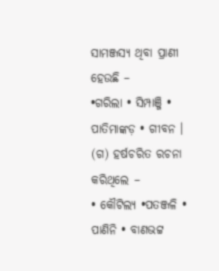ସାମଞ୍ଜସ୍ୟ ଥିବା ପ୍ରାଣୀ ହେଉଛି –
•ଗରିଲା • ସିମ୍ପାଞ୍ଜି • ପାତିମାଙ୍କଡ଼ • ଗୀବନ ।
(ଗ) ହର୍ଷଚରିତ ରଚନା କରିଥିଲେ –
• କୌଟିଲ୍ୟ •ପତଞ୍ଜଳି • ପାଣିନି • ବାଣଭଟ୍ଟ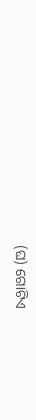(ଘ) ଗୋଟିଏ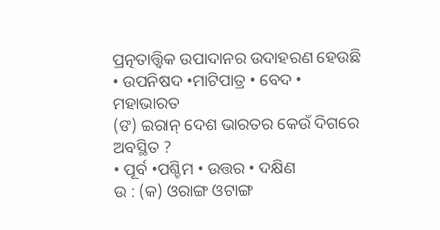ପ୍ରତ୍ନତାତ୍ତ୍ୱିକ ଉପାଦାନର ଉଦାହରଣ ହେଉଛି
• ଉପନିଷଦ •ମାଟିପାତ୍ର • ବେଦ • ମହାଭାରତ
(ଙ) ଇରାନ୍ ଦେଶ ଭାରତର କେଉଁ ଦିଗରେ ଅବସ୍ଥିତ ?
• ପୂର୍ବ •ପଶ୍ଚିମ • ଉତ୍ତର • ଦକ୍ଷିଣ
ଉ : (କ) ଓରାଙ୍ଗ ଓଟାଙ୍ଗ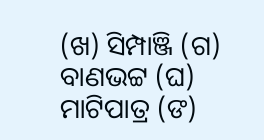(ଖ) ସିମ୍ପାଞ୍ଜି (ଗ) ବାଣଭଟ୍ଟ (ଘ) ମାଟିପାତ୍ର (ଙ)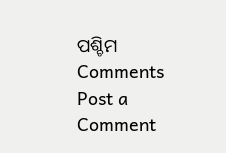ପଶ୍ଚିମ
Comments
Post a Comment